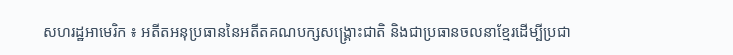សហរដ្ឋអាមេរិក ៖ អតីតអនុប្រធាននៃអតីតគណបក្សសង្រ្គោះជាតិ និងជាប្រធានចលនាខ្មែរដើម្បីប្រជា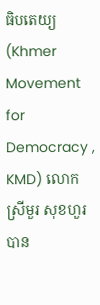ធិបតេយ្យ (Khmer Movement for Democracy , KMD) លោកស្រីមួរ សុខហួរ បាន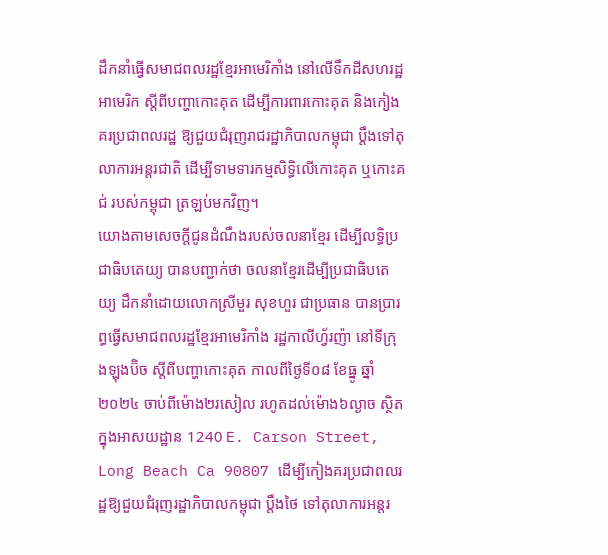ដឹកនាំធ្វើសមាជពលរដ្ឋខ្មែរអាមេរិកាំង នៅលើទឹកដីសហរដ្ឋអាមេរិក ស្ដីពីបញ្ហាកោះគុត ដើម្បីការពារកោះគុត និងកៀងគរប្រជាពលរដ្ឋ ឱ្យជួយជំរុញរាជរដ្ឋាភិបាលកម្ពុជា ប្តឹងទៅតុលាការអន្តរជាតិ ដើម្បីទាមទារកម្មសិទ្ធិលើកោះគុត ឬកោះគជ់ របស់កម្ពុជា ត្រឡប់មកវិញ។
យោងតាមសេចក្តីជូនដំណឹងរបស់ចលនាខ្មែរ ដើម្បីលទ្ធិប្រជាធិបតេយ្យ បានបញ្ជាក់ថា ចលនាខ្មែរដើម្បីប្រជាធិបតេយ្យ ដឹកនាំដោយលោកស្រីមួរ សុខហួរ ជាប្រធាន បានប្រារព្ធធ្វើសមាជពលរដ្ឋខ្មែរអាមេរិកាំង រដ្ឋកាលីហ្វ័រញ៉ា នៅទីក្រុងឡុងប៊ិច ស្ដីពីបញ្ហាកោះគុត កាលពីថ្ងៃទី០៨ ខែធ្នូ ឆ្នាំ២០២៤ ចាប់ពីម៉ោង២រសៀល រហូតដល់ម៉ោង៦ល្ងាច ស្ថិតក្នុងអាសយដ្ឋាន 1240 E. Carson Street, Long Beach Ca 90807 ដើម្បីកៀងគរប្រជាពលរដ្ឋឱ្យជួយជំរុញរដ្ឋាភិបាលកម្ពុជា ប្តឹងថៃ ទៅតុលាការអន្តរ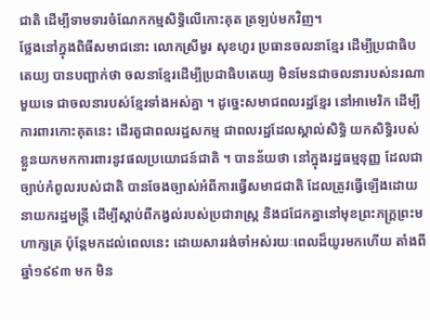ជាតិ ដើម្បីទាមទារចំណែកកម្មសិទ្ធិលើកោះគុត ត្រឡប់មកវិញ។
ថ្លែងនៅក្នុងពិធីសមាជនោះ លោកស្រីមួរ សុខហួរ ប្រធានចលនាខ្មែរ ដើម្បីប្រជាធិបតេយ្យ បានបញ្ជាក់ថា ចលនាខ្មែរដើម្បីប្រជាធិបតេយ្យ មិនមែនជាចលនារបស់នរណាមួយទេ ជាចលនារបស់ខ្មែរទាំងអស់គ្នា ។ ដូច្នេះសមាជពលរដ្ឋខ្មែរ នៅអាមេរិក ដើម្បីការពារកោះគុតនេះ ដើរតួជាពលរដ្ឋសកម្ម ជាពលរដ្ឋដែលស្គាល់សិទ្ធិ យកសិទ្ធិរបស់ខ្លួនយកមកការពារនូវផលប្រយោជន៍ជាតិ ។ បានន័យថា នៅក្នុងរដ្ឋធម្មនុញ្ញ ដែលជាច្បាប់កំពូលរបស់ជាតិ បានចែងច្បាស់អំពីការធ្វើសមាជជាតិ ដែលត្រូវធ្វើឡើងដោយនាយករដ្ឋមន្រ្តី ដើម្បីស្ដាប់ពីកង្វល់របស់ប្រជារាស្រ្ត និងជជែកគ្នានៅមុខព្រះភក្រ្តព្រះមហាក្សត្រ ប៉ុន្តែមកដល់ពេលនេះ ដោយសាររង់ចាំអស់រយៈពេលដ៏យូរមកហើយ តាំងពីឆ្នាំ១៩៩៣ មក មិន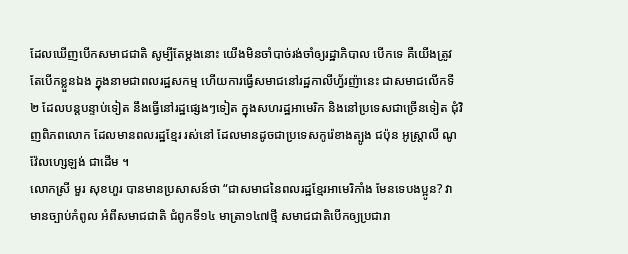ដែលឃើញបើកសមាជជាតិ សូម្បីតែម្ដងនោះ យើងមិនចាំបាច់រង់ចាំឲ្យរដ្ឋាភិបាល បើកទេ គឺយើងត្រូវតែបើកខ្លួនឯង ក្នុងនាមជាពលរដ្ឋសកម្ម ហើយការធ្វើសមាជនៅរដ្ឋកាលីហ្វ័រញ៉ានេះ ជាសមាជលើកទី២ ដែលបន្តបន្ទាប់ទៀត នឹងធ្វើនៅរដ្ឋផ្សេងៗទៀត ក្នុងសហរដ្ឋអាមេរិក និងនៅប្រទេសជាច្រើនទៀត ជុំវិញពិភពលោក ដែលមានពលរដ្ឋខ្មែរ រស់នៅ ដែលមានដូចជាប្រទេសកូរ៉េខាងត្បូង ជប៉ុន អូស្រ្តាលី ណូវ៉ែលហ្សេឡង់ ជាដើម ។
លោកស្រី មួរ សុខហួរ បានមានប្រសាសន៍ថា “ជាសមាជនៃពលរដ្ឋខ្មែរអាមេរិកាំង មែនទេបងប្អូន? វាមានច្បាប់កំពូល អំពីសមាជជាតិ ជំពូកទី១៤ មាត្រា១៤៧ថ្មី សមាជជាតិបើកឲ្យប្រជារា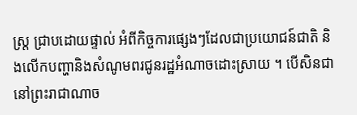ស្រ្ត ជា្របដោយផ្ទាល់ អំពីកិច្ចការផ្សេងៗដែលជាប្រយោជន៍ជាតិ និងលើកបញ្ហានិងសំណូមពរជូនរដ្ឋអំណាចដោះស្រាយ ។ បើសិនជានៅព្រះរាជាណាច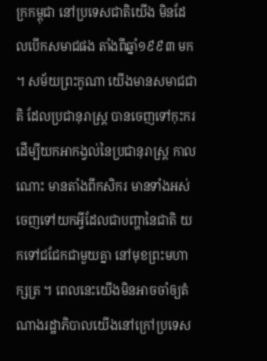ក្រកម្ពុជា នៅប្រទេសជាតិយើង មិនដែលបើកសមាជផង តាំងពីឆ្នាំ១៩៩៣ មក ។ សម័យព្រះកូណា យើងមានសមាជជាតិ ដែលប្រជានុរាស្រ្ត បានចេញទៅកុះករ ដើម្បីយកអាកង្វល់នៃប្រជានុរាស្រ្ត កាលណោះ មានតាំងពីកសិករ មានទាំងអស់ ចេញទៅយកអ្វីដែលជាបញ្ហានៃជាតិ យកទៅជជែកជាមួយគ្នា នៅមុខព្រះមហាក្សត្រ ។ ពេលនេះយើងមិនអាចចាំឲ្យតំណាងរដ្ឋាភិបាលយើងនៅក្រៅប្រទេស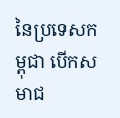នៃប្រទេសកម្ពុជា បើកសមាជ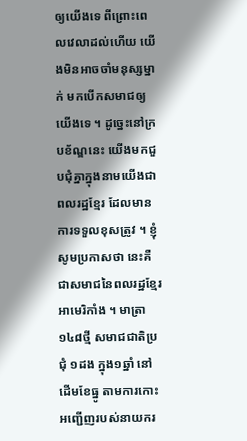ឲ្យយើងទេ ពីព្រោះពេលវេលាដល់ហើយ យើងមិនអាចចាំមនុស្សម្នាក់ មកបើកសមាជឲ្យយើងទេ ។ ដូច្នេះនៅក្របខ័ណ្ឌនេះ យើងមកជួបជុំគ្នាក្នុងនាមយើងជាពលរដ្ឋខ្មែរ ដែលមានការទទួលខុសត្រូវ ។ ខ្ញុំសូមប្រកាសថា នេះគឺជាសមាជនៃពលរដ្ឋខ្មែរអាមេរិកាំង ។ មាត្រា១៤៨ថ្មី សមាជជាតិប្រជុំ ១ដង ក្នុង១ឆ្នាំ នៅដើមខែធ្នូ តាមការកោះអញ្ជើញរបស់នាយករ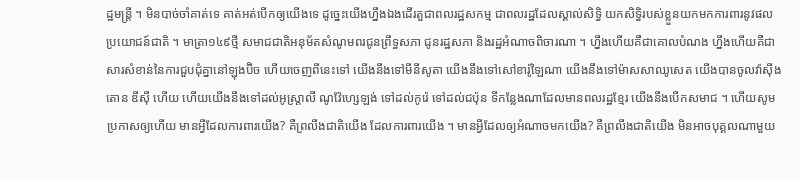ដ្ឋមន្រ្តី ។ មិនបាច់ចាំគាត់ទេ គាត់អត់បើកឲ្យយើងទេ ដូច្នេះយើងហ្នឹងឯងដើរតួជាពលរដ្ឋសកម្ម ជាពលរដ្ឋដែលស្គាល់សិទ្ធិ យកសិទ្ធិរបស់ខ្លួនយកមកការពារនូវផលប្រយោជន៍ជាតិ ។ មាត្រា១៤៩ថ្មី សមាជជាតិអនុម័តសំណូមពរជូនព្រឹទ្ធសភា ជូនរដ្ឋសភា និងរដ្ឋអំណាចពិចារណា ។ ហ្នឹងហើយគឺជាគោលបំណង ហ្នឹងហើយគឺជាសារសំខាន់នៃការជួបជុំគ្នានៅឡុងប៊ិច ហើយចេញពីនេះទៅ យើងនឹងទៅមីនីសូតា យើងនឹងទៅសៅខារ៉ូឡៃណា យើងនឹងទៅម៉ាសសាឈូសេត យើងបានចូលវ៉ាស៊ីងតោន ឌីស៊ី ហើយ ហើយយើងនឹងទៅដល់អូស្រ្តាលី ណូវ៉ែហ្សេឡង់ ទៅដល់កូរ៉េ ទៅដល់ជប៉ុន ទីកន្លែងណាដែលមានពលរដ្ឋខ្មែរ យើងនឹងបើកសមាជ ។ ហើយសូមប្រកាសឲ្យហើយ មានអ្វីដែលការពារយើង? គឺព្រលឹងជាតិយើង ដែលការពារយើង ។ មានអ្វីដែលឲ្យអំណាចមកយើង? គឺព្រលឹងជាតិយើង មិនអាចបុគ្គលណាមួយ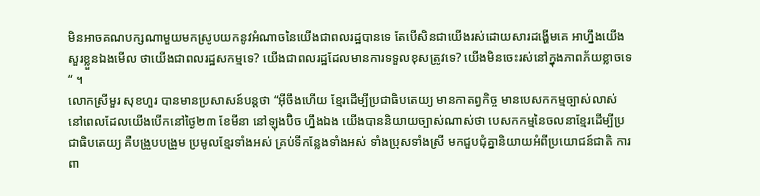មិនអាចគណបក្សណាមួយមកស្រូបយកនូវអំណាចនៃយើងជាពលរដ្ឋបានទេ តែបើសិនជាយើងរស់ដោយសារដង្ហើមគេ អាហ្នឹងយើងសួរខ្លួនឯងមើល ថាយើងជាពលរដ្ឋសកម្មទេ? យើងជាពលរដ្ឋដែលមានការទទួលខុសត្រូវទេ? យើងមិនចេះរស់នៅក្នុងភាពភ័យខ្លាចទេ“ ។
លោកស្រីមួរ សុខហួរ បានមានប្រសាសន៍បន្តថា “អ៊ីចឹងហើយ ខ្មែរដើម្បីប្រជាធិបតេយ្យ មានកាតព្វកិច្ច មានបេសកកម្មច្បាស់លាស់ នៅពេលដែលយើងបើកនៅថ្ងៃ២៣ ខែមីនា នៅឡុងប៊ិច ហ្នឹងឯង យើងបាននិយាយច្បាស់ណាស់ថា បេសកកម្មនៃចលនាខ្មែរដើម្បីប្រជាធិបតេយ្យ គឺបង្រួបបង្រួម ប្រមូលខ្មែរទាំងអស់ គ្រប់ទីកន្លែងទាំងអស់ ទាំងប្រុសទាំងស្រី មកជួបជុំគ្នានិយាយអំពីប្រយោជន៍ជាតិ ការពា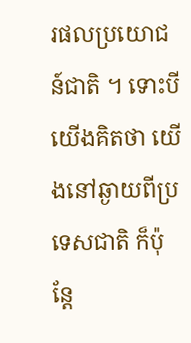រផលប្រយោជន៍ជាតិ ។ ទោះបីយើងគិតថា យើងនៅឆ្ងាយពីប្រទេសជាតិ ក៏ប៉ុន្តែ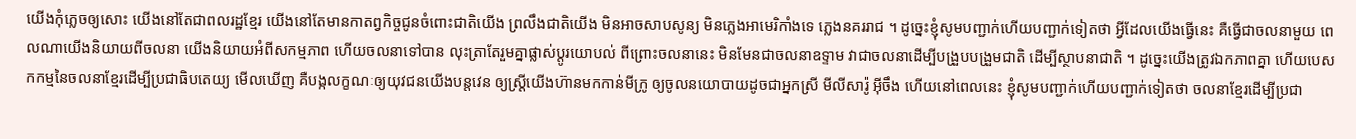យើងកុំភ្លេចឲ្យសោះ យើងនៅតែជាពលរដ្ឋខ្មែរ យើងនៅតែមានកាតព្វកិច្ចជូនចំពោះជាតិយើង ព្រលឹងជាតិយើង មិនអាចសាបសូន្យ មិនភ្លេងអាមេរិកាំងទេ ភ្លេងនគររាជ ។ ដូច្នេះខ្ញុំសូមបញ្ជាក់ហើយបញ្ជាក់ទៀតថា អ្វីដែលយើងធ្វើនេះ គឺធ្វើជាចលនាមួយ ពេលណាយើងនិយាយពីចលនា យើងនិយាយអំពីសកម្មភាព ហើយចលនាទៅបាន លុះត្រាតែរួមគ្នាផ្លាស់ប្ដូរយោបល់ ពីព្រោះចលនានេះ មិនមែនជាចលនាឧទ្ទាម វាជាចលនាដើម្បីបង្រួបបង្រួមជាតិ ដើម្បីស្ថាបនាជាតិ ។ ដូច្នេះយើងត្រូវឯកភាពគ្នា ហើយបេសកកម្មនៃចលនាខ្មែរដើម្បីប្រជាធិបតេយ្យ មើលឃើញ គឺបង្កលក្ខណៈឲ្យយុវជនយើងបន្តវេន ឲ្យស្រី្តយើងហ៊ានមកកាន់មីក្រូ ឲ្យចូលនយោបាយដូចជាអ្នកស្រី មីលីសារ៉ូ អ៊ីចឹង ហើយនៅពេលនេះ ខ្ញុំសូមបញ្ជាក់ហើយបញ្ជាក់ទៀតថា ចលនាខ្មែរដើម្បីប្រជា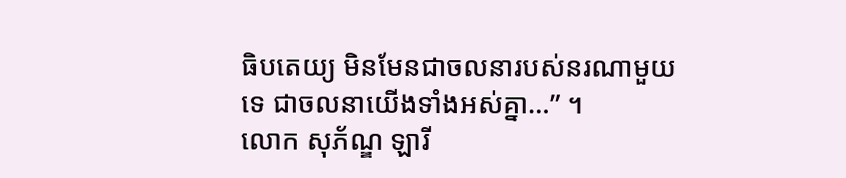ធិបតេយ្យ មិនមែនជាចលនារបស់នរណាមួយទេ ជាចលនាយើងទាំងអស់គ្នា…” ។
លោក សុភ័ណ្ឌ ឡារី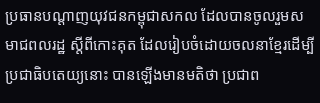ប្រធានបណ្តាញយុវជនកម្ពុជាសកល ដែលបានចូលរួមសមាជពលរដ្ឋ ស្តីពីកោះគុត ដែលរៀបចំដោយចលនាខ្មែរដើម្បីប្រជាធិបតេយ្យនោះ បានឡើងមានមតិថា ប្រជាព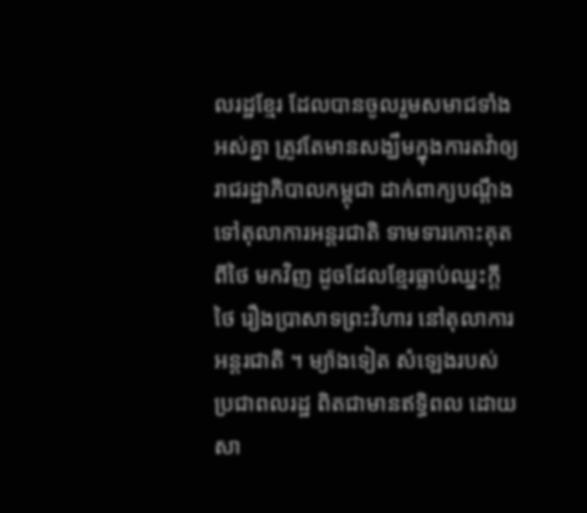លរដ្ឋខ្មែរ ដែលបានចូលរួមសមាជទាំងអស់គ្នា ត្រូវតែមានសង្ឃឹមក្នុងការតវ៉ាឲ្យរាជរដ្ឋាភិបាលកម្ពុជា ដាក់ពាក្យបណ្ដឹងទៅតុលាការអន្តរជាតិ ទាមទារកោះគុត ពីថៃ មកវិញ ដូចដែលខ្មែរធ្លាប់ឈ្នះក្ដីថៃ រឿងប្រាសាទព្រះវិហារ នៅតុលាការអន្តរជាតិ ។ ម្យ៉ាងទៀត សំឡេងរបស់ប្រជាពលរដ្ឋ ពិតជាមានឥទ្ធិពល ដោយសា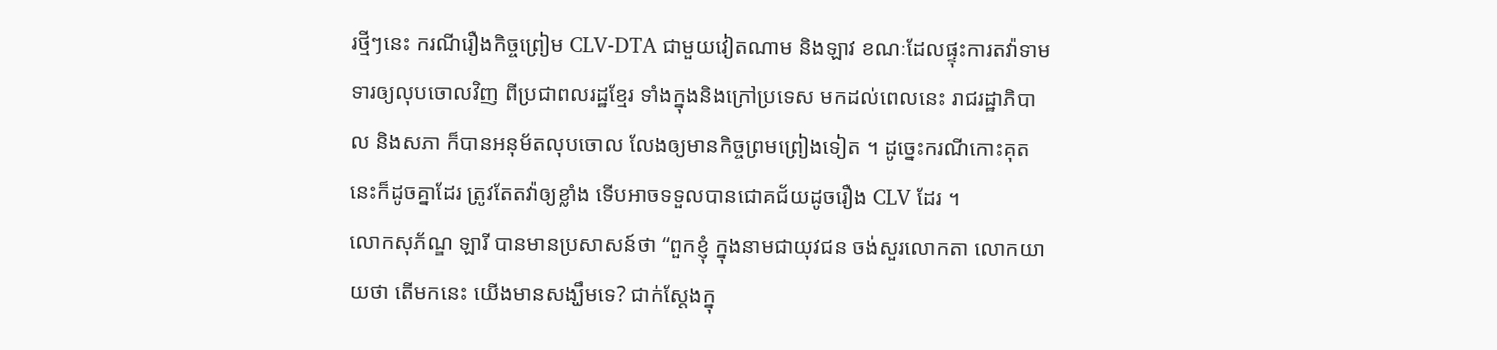រថ្មីៗនេះ ករណីរឿងកិច្ចព្រៀម CLV-DTA ជាមួយវៀតណាម និងឡាវ ខណៈដែលផ្ទុះការតវ៉ាទាមទារឲ្យលុបចោលវិញ ពីប្រជាពលរដ្ឋខ្មែរ ទាំងក្នុងនិងក្រៅប្រទេស មកដល់ពេលនេះ រាជរដ្ឋាភិបាល និងសភា ក៏បានអនុម័តលុបចោល លែងឲ្យមានកិច្ចព្រមព្រៀងទៀត ។ ដូច្នេះករណីកោះគុត នេះក៏ដូចគ្នាដែរ ត្រូវតែតវ៉ាឲ្យខ្លាំង ទើបអាចទទួលបានជោគជ័យដូចរឿង CLV ដែរ ។
លោកសុភ័ណ្ឌ ឡារី បានមានប្រសាសន៍ថា “ពួកខ្ញុំ ក្នុងនាមជាយុវជន ចង់សួរលោកតា លោកយាយថា តើមកនេះ យើងមានសង្ឃឹមទេ? ជាក់ស្ដែងក្នុ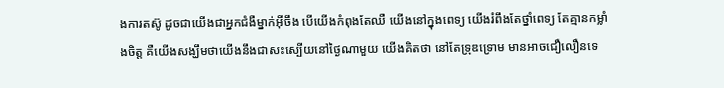ងការតស៊ូ ដូចជាយើងជាអ្នកជំងឺម្នាក់អ៊ីចឹង បើយើងកំពុងតែឈឺ យើងនៅក្នុងពេទ្យ យើងរំពឹងតែថ្នាំពេទ្យ តែគ្មានកម្លាំងចិត្ត គឺយើងសង្ឃឹមថាយើងនឹងជាសះស្បើយនៅថ្ងៃណាមួយ យើងគិតថា នៅតែទ្រុឌទ្រោម មានអាចជឿលឿនទេ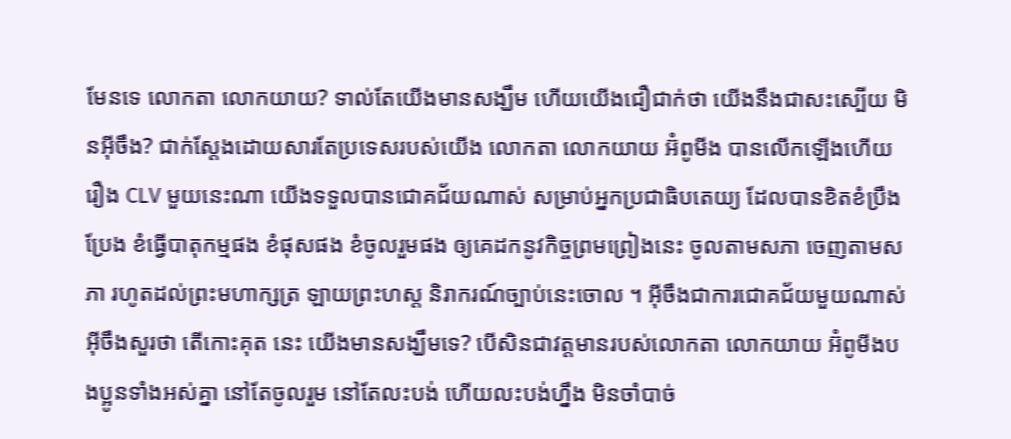មែនទេ លោកតា លោកយាយ? ទាល់តែយើងមានសង្ឃឹម ហើយយើងជឿជាក់ថា យើងនឹងជាសះស្បើយ មិនអ៊ីចឹង? ជាក់ស្ដែងដោយសារតែប្រទេសរបស់យើង លោកតា លោកយាយ អ៊ំពូមីង បានលើកឡើងហើយ រឿង CLV មួយនេះណា យើងទទួលបានជោគជ័យណាស់ សម្រាប់អ្នកប្រជាធិបតេយ្យ ដែលបានខិតខំប្រឹងប្រែង ខំធ្វើបាតុកម្មផង ខំផុសផង ខំចូលរួមផង ឲ្យគេដកនូវកិច្ចព្រមព្រៀងនេះ ចូលតាមសភា ចេញតាមសភា រហូតដល់ព្រះមហាក្សត្រ ឡាយព្រះហស្ត និរាករណ៍ច្បាប់នេះចោល ។ អ៊ីចឹងជាការជោគជ័យមួយណាស់ អ៊ីចឹងសួរថា តើកោះគុត នេះ យើងមានសង្ឃឹមទេ? បើសិនជាវត្តមានរបស់លោកតា លោកយាយ អ៊ំពូមីងបងប្អូនទាំងអស់គ្នា នៅតែចូលរួម នៅតែលះបង់ ហើយលះបង់ហ្នឹង មិនចាំបាច់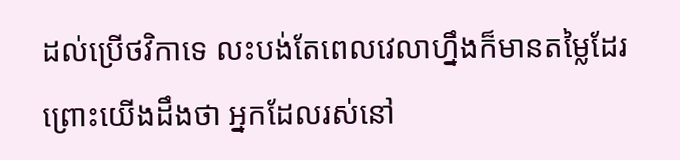ដល់ប្រើថវិកាទេ លះបង់តែពេលវេលាហ្នឹងក៏មានតម្លៃដែរ ព្រោះយើងដឹងថា អ្នកដែលរស់នៅ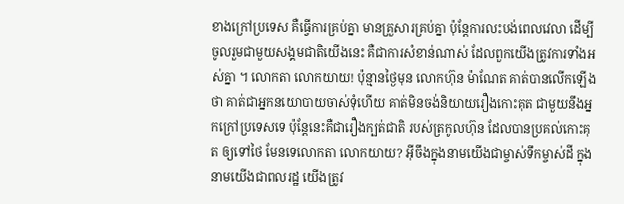ខាងក្រៅប្រទេស គឺធ្វើការគ្រប់គ្នា មានគ្រួសារគ្រប់គ្នា ប៉ុន្តែការលះបង់ពេលវេលា ដើម្បីចូលរួមជាមួយសង្គមជាតិយើងនេះ គឺជាការសំខាន់ណាស់ ដែលពួកយើងត្រូវការទាំងអស់គ្នា ។ លោកតា លោកយាយ! ប៉ុន្មានថ្ងៃមុន លោកហ៊ុន ម៉ាណែត គាត់បានលើកឡើងថា គាត់ជាអ្នកនយោបាយចាស់ទុំហើយ គាត់មិនចង់និយាយរឿងកោះគុត ជាមួយនឹងអ្នកក្រៅប្រទេសទេ ប៉ុន្តែនេះគឺជារឿងក្បត់ជាតិ របស់ត្រកូលហ៊ុន ដែលបានប្រគល់កោះគុត ឲ្យទៅថៃ មែនទេលោកតា លោកយាយ? អ៊ីចឹងក្នុងនាមយើងជាម្ចាស់ទឹកម្ចាស់ដី ក្នុងនាមយើងជាពលរដ្ឋ យើងត្រូវ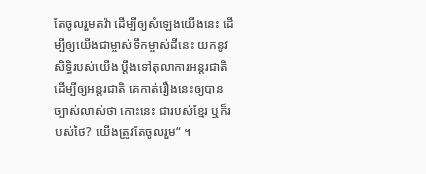តែចូលរួមតវ៉ា ដើម្បីឲ្យសំឡេងយើងនេះ ដើម្បីឲ្យយើងជាម្ចាស់ទឹកម្ចាស់ដីនេះ យកនូវសិទ្ធិរបស់យើង ប្ដឹងទៅតុលាការអន្តរជាតិ ដើម្បីឲ្យអន្តរជាតិ គេកាត់រឿងនេះឲ្យបានច្បាស់លាស់ថា កោះនេះ ជារបស់ខ្មែរ ឬក៏របស់ថៃ? យើងត្រូវតែចូលរួម“ ។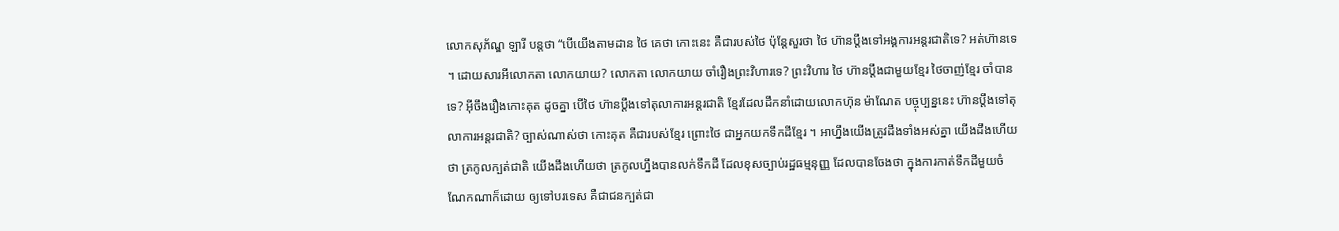លោកសុភ័ណ្ឌ ឡារី បន្តថា “បើយើងតាមដាន ថៃ គេថា កោះនេះ គឺជារបស់ថៃ ប៉ុន្តែសួរថា ថៃ ហ៊ានប្ដឹងទៅអង្គការអន្តរជាតិទេ? អត់ហ៊ានទេ ។ ដោយសារអីលោកតា លោកយាយ? លោកតា លោកយាយ ចាំរឿងព្រះវិហារទេ? ព្រះវិហារ ថៃ ហ៊ានប្ដឹងជាមួយខ្មែរ ថៃចាញ់ខ្មែរ ចាំបានទេ? អ៊ីចឹងរឿងកោះគុត ដូចគ្នា បើថៃ ហ៊ានប្ដឹងទៅតុលាការអន្តរជាតិ ខ្មែរដែលដឹកនាំដោយលោកហ៊ុន ម៉ាណែត បច្ចុប្បន្ននេះ ហ៊ានប្ដឹងទៅតុលាការអន្តរជាតិ? ច្បាស់ណាស់ថា កោះគុត គឺជារបស់ខ្មែរ ព្រោះថៃ ជាអ្នកយកទឹកដីខ្មែរ ។ អាហ្នឹងយើងត្រូវដឹងទាំងអស់គ្នា យើងដឹងហើយថា ត្រកូលក្បត់ជាតិ យើងដឹងហើយថា ត្រកូលហ្នឹងបានលក់ទឹកដី ដែលខុសច្បាប់រដ្ឋធម្មនុញ្ញ ដែលបានចែងថា ក្នុងការកាត់ទឹកដីមួយចំណែកណាក៏ដោយ ឲ្យទៅបរទេស គឺជាជនក្បត់ជា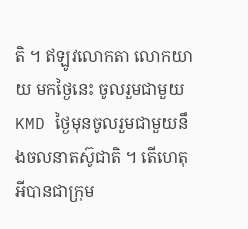តិ ។ ឥឡូវលោកតា លោកយាយ មកថ្ងៃនេះ ចូលរួមជាមួយ KMD ថ្ងៃមុនចូលរួមជាមួយនឹងចលនាតស៊ូជាតិ ។ តើហេតុអីបានជាក្រុម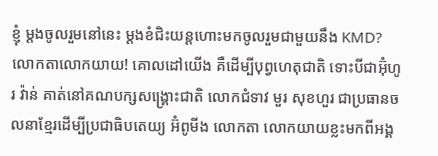ខ្ញុំ ម្ដងចូលរួមនៅនេះ ម្ដងខំជិះយន្តហោះមកចូលរួមជាមួយនឹង KMD? លោកតាលោកយាយ! គោលដៅយើង គឺដើម្បីបុព្វហេតុជាតិ ទោះបីជាអ៊ុំហូរ វ៉ាន់ គាត់នៅគណបក្សសង្រ្គោះជាតិ លោកជំទាវ មួរ សុខហួរ ជាប្រធានចលនាខ្មែរដើម្បីប្រជាធិបតេយ្យ អ៊ំពូមីង លោកតា លោកយាយខ្លះមកពីអង្គ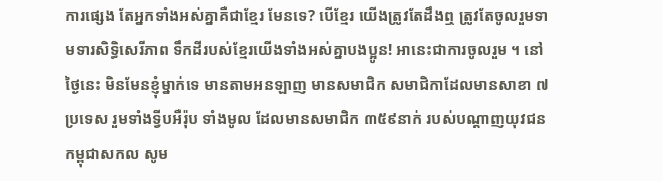ការផ្សេង តែអ្នកទាំងអស់គ្នាគឺជាខ្មែរ មែនទេ? បើខ្មែរ យើងត្រូវតែដឹងឮ ត្រូវតែចូលរួមទាមទារសិទ្ធិសេរីភាព ទឹកដីរបស់ខ្មែរយើងទាំងអស់គ្នាបងប្អូន! អានេះជាការចូលរួម ។ នៅថ្ងៃនេះ មិនមែនខ្ញុំម្នាក់ទេ មានតាមអនឡាញ មានសមាជិក សមាជិកាដែលមានសាខា ៧ប្រទេស រួមទាំងទ្វីបអឺរ៉ុប ទាំងមូល ដែលមានសមាជិក ៣៥៩នាក់ របស់បណ្ដាញយុវជនកម្ពុជាសកល សូម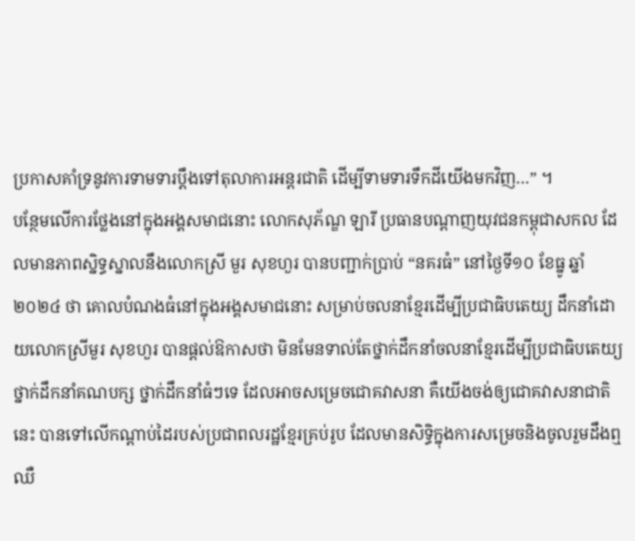ប្រកាសគាំទ្រនូវការទាមទារប្ដឹងទៅតុលាការអន្តរជាតិ ដើម្បីទាមទារទឹកដីយើងមកវិញ…” ។
បន្ថែមលើការថ្លែងនៅក្នុងអង្គសមាជនោះ លោកសុភ័ណ្ឌ ឡារី ប្រធានបណ្ដាញយុវជនកម្ពុជាសកល ដែលមានភាពស្និទ្ធស្នាលនឹងលោកស្រី មួរ សុខហួរ បានបញ្ជាក់ប្រាប់ “នគរធំ” នៅថ្ងៃទី១០ ខែធ្នូ ឆ្នាំ២០២៤ ថា គោលបំណងធំនៅក្នុងអង្គសមាជនោះ សម្រាប់ចលនាខ្មែរដើម្បីប្រជាធិបតេយ្យ ដឹកនាំដោយលោកស្រីមួរ សុខហួរ បានផ្ដល់ឱកាសថា មិនមែនទាល់តែថ្នាក់ដឹកនាំចលនាខ្មែរដើម្បីប្រជាធិបតេយ្យ ថ្នាក់ដឹកនាំគណបក្ស ថ្នាក់ដឹកនាំធំៗទេ ដែលអាចសម្រេចជោគវាសនា គឺយើងចង់ឲ្យជោគវាសនាជាតិនេះ បានទៅលើកណ្ដាប់ដៃរបស់ប្រជាពលរដ្ឋខ្មែរគ្រប់រូប ដែលមានសិទ្ធិក្នុងការសម្រេចនិងចូលរួមដឹងឮ ឈឺ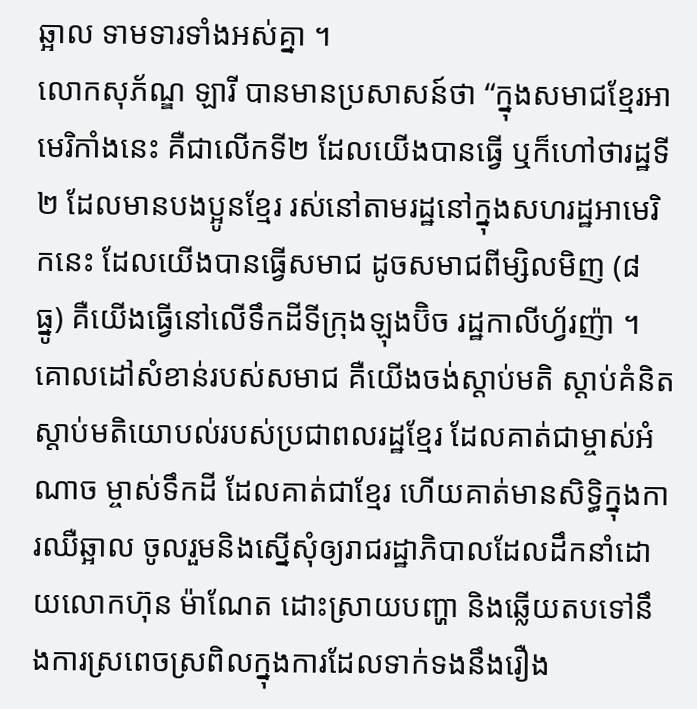ឆ្អាល ទាមទារទាំងអស់គ្នា ។
លោកសុភ័ណ្ឌ ឡារី បានមានប្រសាសន៍ថា “ក្នុងសមាជខ្មែរអាមេរិកាំងនេះ គឺជាលើកទី២ ដែលយើងបានធ្វើ ឬក៏ហៅថារដ្ឋទី២ ដែលមានបងប្អូនខ្មែរ រស់នៅតាមរដ្ឋនៅក្នុងសហរដ្ឋអាមេរិកនេះ ដែលយើងបានធ្វើសមាជ ដូចសមាជពីម្សិលមិញ (៨ ធ្នូ) គឺយើងធ្វើនៅលើទឹកដីទីក្រុងឡុងប៊ិច រដ្ឋកាលីហ្វ័រញ៉ា ។ គោលដៅសំខាន់របស់សមាជ គឺយើងចង់ស្ដាប់មតិ ស្ដាប់គំនិត ស្ដាប់មតិយោបល់របស់ប្រជាពលរដ្ឋខ្មែរ ដែលគាត់ជាម្ចាស់អំណាច ម្ចាស់ទឹកដី ដែលគាត់ជាខ្មែរ ហើយគាត់មានសិទ្ធិក្នុងការឈឺឆ្អាល ចូលរួមនិងស្នើសុំឲ្យរាជរដ្ឋាភិបាលដែលដឹកនាំដោយលោកហ៊ុន ម៉ាណែត ដោះស្រាយបញ្ហា និងឆ្លើយតបទៅនឹងការស្រពេចស្រពិលក្នុងការដែលទាក់ទងនឹងរឿង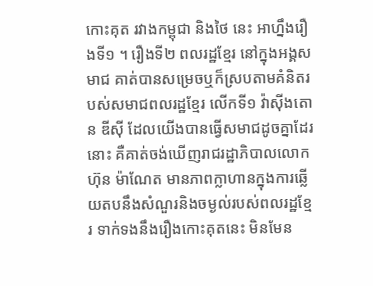កោះគុត រវាងកម្ពុជា និងថៃ នេះ អាហ្នឹងរឿងទី១ ។ រឿងទី២ ពលរដ្ឋខ្មែរ នៅក្នុងអង្គសមាជ គាត់បានសម្រេចឬក៏ស្របតាមគំនិតរបស់សមាជពលរដ្ឋខ្មែរ លើកទី១ វ៉ាស៊ីងតោន ឌីស៊ី ដែលយើងបានធ្វើសមាជដូចគ្នាដែរនោះ គឺគាត់ចង់ឃើញរាជរដ្ឋាភិបាលលោកហ៊ុន ម៉ាណែត មានភាពក្លាហានក្នុងការឆ្លើយតបនឹងសំណួរនិងចម្ងល់របស់ពលរដ្ឋខ្មែរ ទាក់ទងនឹងរឿងកោះគុតនេះ មិនមែន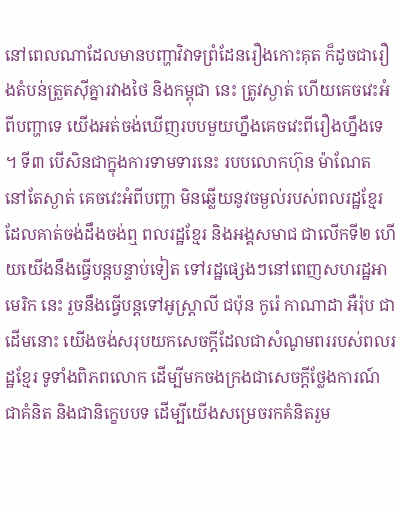នៅពេលណាដែលមានបញ្ហាវិវាទព្រំដែនរឿងកោះគុត ក៏ដូចជារឿងតំបន់ត្រួតស៊ីគ្នារវាងថៃ និងកម្ពុជា នេះ ត្រូវស្ងាត់ ហើយគេចវេះអំពីបញ្ហាទេ យើងអត់ចង់ឃើញរបបមួយហ្នឹងគេចវេះពីរឿងហ្នឹងទេ ។ ទី៣ បើសិនជាក្នុងការទាមទារនេះ របបលោកហ៊ុន ម៉ាណែត នៅតែស្ងាត់ គេចវេះអំពីបញ្ហា មិនឆ្លើយនូវចម្ងល់របស់ពលរដ្ឋខ្មែរ ដែលគាត់ចង់ដឹងចង់ឮ ពលរដ្ឋខ្មែរ និងអង្គសមាជ ជាលើកទី២ ហើយយើងនឹងធ្វើបន្តបន្ទាប់ទៀត ទៅរដ្ឋផ្សេងៗនៅពេញសហរដ្ឋអាមេរិក នេះ រួចនឹងធ្វើបន្តទៅអូស្រ្តាលី ជប៉ុន កូរ៉េ កាណាដា អឺរ៉ុប ជាដើមនោះ យើងចង់សរុបយកសេចក្ដីដែលជាសំណូមពររបស់ពលរដ្ឋខ្មែរ ទូទាំងពិភពលោក ដើម្បីមកចងក្រងជាសេចក្ដីថ្លែងការណ៍ ជាគំនិត និងជានិក្ខេបបទ ដើម្បីយើងសម្រេចរកគំនិតរួម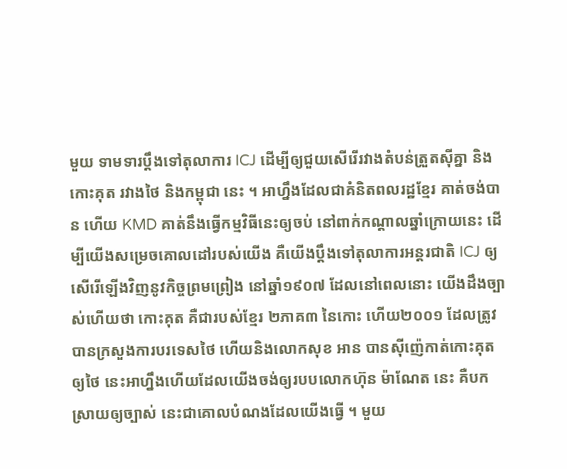មួយ ទាមទារប្ដឹងទៅតុលាការ ICJ ដើម្បីឲ្យជួយសើរើរវាងតំបន់ត្រួតស៊ីគ្នា និងកោះគុត រវាងថៃ និងកម្ពុជា នេះ ។ អាហ្នឹងដែលជាគំនិតពលរដ្ឋខ្មែរ គាត់ចង់បាន ហើយ KMD គាត់នឹងធ្វើកម្មវិធីនេះឲ្យចប់ នៅពាក់កណ្ដាលឆ្នាំក្រោយនេះ ដើម្បីយើងសម្រេចគោលដៅរបស់យើង គឺយើងប្ដឹងទៅតុលាការអន្តរជាតិ ICJ ឲ្យសើរើឡើងវិញនូវកិច្ចព្រមព្រៀង នៅឆ្នាំ១៩០៧ ដែលនៅពេលនោះ យើងដឹងច្បាស់ហើយថា កោះគុត គឺជារបស់ខ្មែរ ២ភាគ៣ នៃកោះ ហើយ២០០១ ដែលត្រូវបានក្រសួងការបរទេសថៃ ហើយនិងលោកសុខ អាន បានស៊ីញ៉េកាត់កោះគុត ឲ្យថៃ នេះអាហ្នឹងហើយដែលយើងចង់ឲ្យរបបលោកហ៊ុន ម៉ាណែត នេះ គឺបកស្រាយឲ្យច្បាស់ នេះជាគោលបំណងដែលយើងធ្វើ ។ មួយ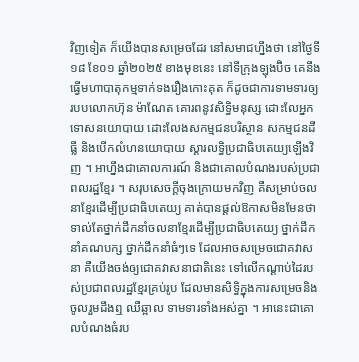វិញទៀត ក៏យើងបានសម្រេចដែរ នៅសមាជហ្នឹងថា នៅថ្ងៃទី១៨ ខែ០១ ឆ្នាំ២០២៥ ខាងមុខនេះ នៅទីក្រុងឡុងប៊ិច គេនឹងធ្វើមហាបាតុកម្មទាក់ទងរឿងកោះគុត ក៏ដូចជាការទាមទារឲ្យរបបលោកហ៊ុន ម៉ាណែត គោរពនូវសិទ្ធិមនុស្ស ដោះលែអ្នកទោសនយោបាយ ដោះលែងសកម្មជនបរិស្ថាន សកម្មជនដីធ្លី និងបើកលំហនយោបាយ ស្ដារលទ្ធិប្រជាធិបតេយ្យឡើងវិញ ។ អាហ្នឹងជាគោលការណ៍ និងជាគោលបំណងរបស់ប្រជាពលរដ្ឋខ្មែរ ។ សរុបសេចក្ដីចុងក្រោយមកវិញ គឺសម្រាប់ចលនាខ្មែរដើម្បីប្រជាធិបតេយ្យ គាត់បានផ្ដល់ឱកាសមិនមែនថាទាល់តែថ្នាក់ដឹកនាំចលនាខ្មែរដើម្បីប្រជាធិបតេយ្យ ថ្នាក់ដឹកនាំគណបក្ស ថ្នាក់ដឹកនាំធំៗទេ ដែលអាចសម្រេចជោគវាសនា គឺយើងចង់ឲ្យជោគវាសនាជាតិនេះ ទៅលើកណ្ដាប់ដៃរបស់ប្រជាពលរដ្ឋខ្មែរគ្រប់រូប ដែលមានសិទ្ធិក្នុងការសម្រេចនិងចូលរួមដឹងឮ ឈឺឆ្អាល ទាមទារទាំងអស់គ្នា ។ អានេះជាគោលបំណងធំរប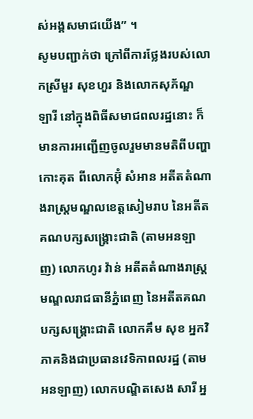ស់អង្គសមាជយើង” ។
សូមបញ្ជាក់ថា ក្រៅពីការថ្លែងរបស់លោកស្រីមួរ សុខហួរ និងលោកសុភ័ណ្ឌ ឡារី នៅក្នុងពិធីសមាជពលរដ្ឋនោះ ក៏មានការអញ្ជើញចូលរួមមានមតិពីបញ្ហាកោះគុត ពីលោកអ៊ុំ សំអាន អតីតតំណាងរាស្រ្តមណ្ឌលខេត្តសៀមរាប នៃអតីតគណបក្សសង្រ្គោះជាតិ (តាមអនឡាញ) លោកហូរ វ៉ាន់ អតីតតំណាងរាស្រ្តមណ្ឌលរាជធានីភ្នំពេញ នៃអតីតគណបក្សសង្រ្គោះជាតិ លោកគឹម សុខ អ្នកវិភាគនិងជាប្រធានវេទិកាពលរដ្ឋ (តាមអនឡាញ) លោកបណ្ឌិតសេង សារី អ្ន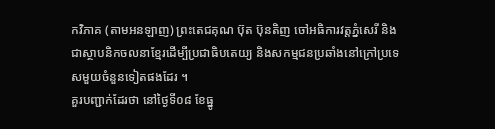កវិភាគ (តាមអនឡាញ) ព្រះតេជគុណ ប៊ុត ប៊ុនតិញ ចៅអធិការវត្តភ្នំសេរី និងជាស្ថាបនិកចលនាខ្មែរដើម្បីប្រជាធិបតេយ្យ និងសកម្មជនប្រឆាំងនៅក្រៅប្រទេសមួយចំនួនទៀតផងដែរ ។
គួរបញ្ជាក់ដែរថា នៅថ្ងៃទី០៨ ខែធ្នូ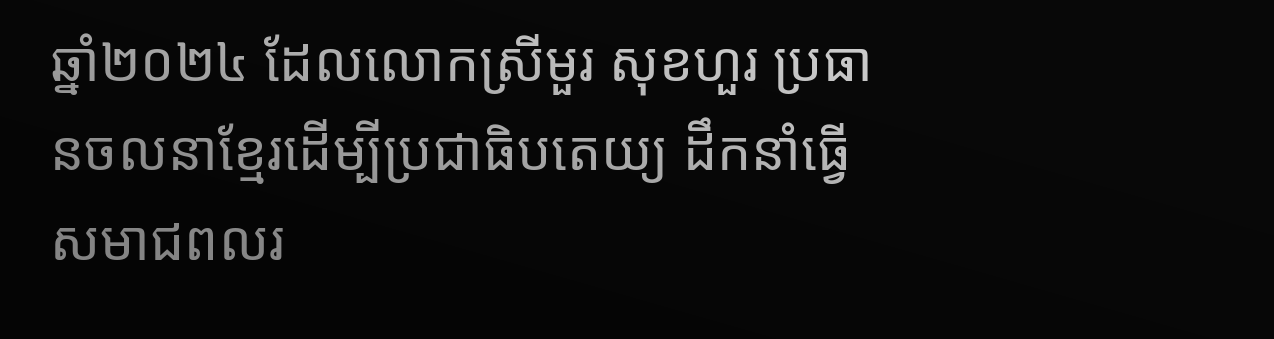ឆ្នាំ២០២៤ ដែលលោកស្រីមួរ សុខហួរ ប្រធានចលនាខ្មែរដើម្បីប្រជាធិបតេយ្យ ដឹកនាំធ្វើសមាជពលរ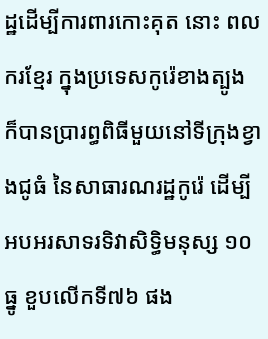ដ្ឋដើម្បីការពារកោះគុត នោះ ពលករខ្មែរ ក្នុងប្រទេសកូរ៉េខាងត្បូង ក៏បានប្រារព្ធពិធីមួយនៅទីក្រុងខ្វាងជូធំ នៃសាធារណរដ្ឋកូរ៉េ ដើម្បីអបអរសាទរទិវាសិទ្ធិមនុស្ស ១០ធ្នូ ខួបលើកទី៧៦ ផង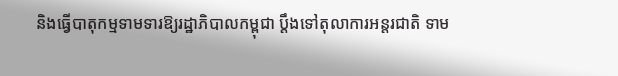និងធ្វើបាតុកម្មទាមទារឱ្យរដ្ឋាភិបាលកម្ពុជា ប្តឹងទៅតុលាការអន្តរជាតិ ទាម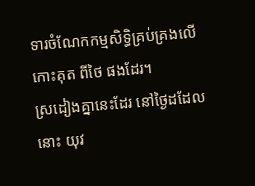ទារចំណែកកម្មសិទ្ធិគ្រប់គ្រងលើកោះគុត ពីថៃ ផងដែរ។
ស្រដៀងគ្នានេះដែរ នៅថ្ងៃដដែលនោះ យុវ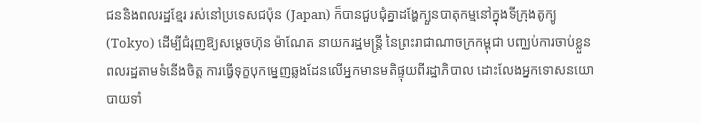ជននិងពលរដ្ឋខ្មែរ រស់នៅប្រទេសជប៉ុន (Japan) ក៏បានជួបជុំគ្នាដង្ហែក្បួនបាតុកម្មនៅក្នុងទីក្រុងតូក្យូ (Tokyo) ដើម្បីជំរុញឱ្យសម្ដេចហ៊ុន ម៉ាណែត នាយករដ្ឋមន្រ្តី នៃព្រះរាជាណាចក្រកម្ពុជា បញ្ឈប់ការចាប់ខ្លួនពលរដ្ឋតាមទំនើងចិត្ត ការធ្វើទុក្ខបុកម្នេញឆ្លងដែនលើអ្នកមានមតិផ្ទុយពីរដ្ឋាភិបាល ដោះលែងអ្នកទោសនយោបាយទាំ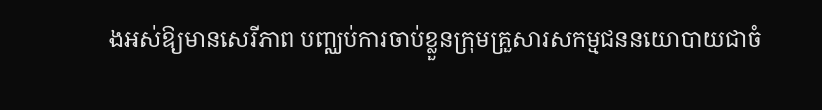ងអស់ឱ្យមានសេរីភាព បញ្ឈប់ការចាប់ខ្លួនក្រុមគ្រួសារសកម្មជននយោបាយជាចំ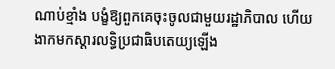ណាប់ខ្មាំង បង្ខំឱ្យពួកគេចុះចូលជាមួយរដ្ឋាភិបាល ហើយងាកមកស្ដារលទ្ធិប្រជាធិបតេយ្យឡើង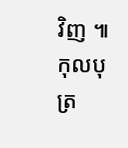វិញ ៕ កុលបុត្រ